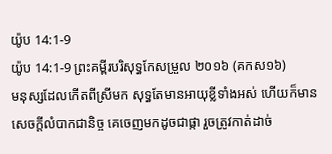យ៉ូប 14:1-9
យ៉ូប 14:1-9 ព្រះគម្ពីរបរិសុទ្ធកែសម្រួល ២០១៦ (គកស១៦)
មនុស្សដែលកើតពីស្រីមក សុទ្ធតែមានអាយុខ្លីទាំងអស់ ហើយក៏មានសេចក្ដីលំបាកជានិច្ច គេចេញមកដូចជាផ្កា រួចត្រូវកាត់ដាច់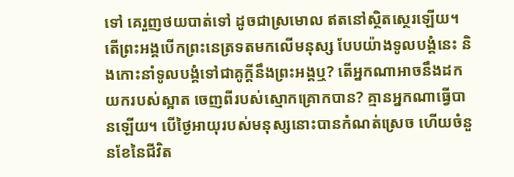ទៅ គេរួញថយបាត់ទៅ ដូចជាស្រមោល ឥតនៅស្ថិតស្ថេរឡើយ។ តើព្រះអង្គបើកព្រះនេត្រទតមកលើមនុស្ស បែបយ៉ាងទូលបង្គំនេះ និងកោះនាំទូលបង្គំទៅជាគូក្តីនឹងព្រះអង្គឬ? តើអ្នកណាអាចនឹងដកយករបស់ស្អាត ចេញពីរបស់ស្មោកគ្រោកបាន? គ្មានអ្នកណាធ្វើបានឡើយ។ បើថ្ងៃអាយុរបស់មនុស្សនោះបានកំណត់ស្រេច ហើយចំនួនខែនៃជីវិត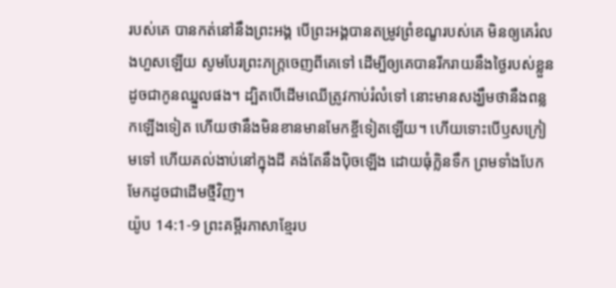របស់គេ បានកត់នៅនឹងព្រះអង្គ បើព្រះអង្គបានតម្រូវព្រំខណ្ខរបស់គេ មិនឲ្យគេរំលងហួសឡើយ សូមបែរព្រះភក្ត្រចេញពីគេទៅ ដើម្បីឲ្យគេបានរីករាយនឹងថ្ងៃរបស់ខ្លួន ដូចជាកូនឈ្នួលផង។ ដ្បិតបើដើមឈើត្រូវកាប់រំលំទៅ នោះមានសង្ឃឹមថានឹងពន្លកឡើងទៀត ហើយថានឹងមិនខានមានមែកខ្ចីទៀតឡើយ។ ហើយទោះបើឫសក្រៀមទៅ ហើយគល់ងាប់នៅក្នុងដី គង់តែនឹងប៉ិចឡើង ដោយធុំក្លិនទឹក ព្រមទាំងបែកមែកដូចជាដើមថ្មីវិញ។
យ៉ូប 14:1-9 ព្រះគម្ពីរភាសាខ្មែរប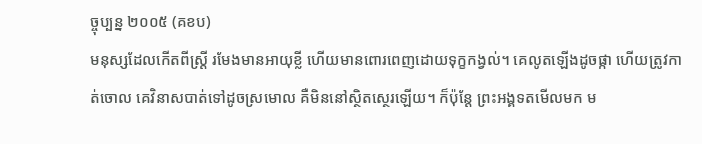ច្ចុប្បន្ន ២០០៥ (គខប)
មនុស្សដែលកើតពីស្ត្រី រមែងមានអាយុខ្លី ហើយមានពោរពេញដោយទុក្ខកង្វល់។ គេលូតឡើងដូចផ្កា ហើយត្រូវកាត់ចោល គេវិនាសបាត់ទៅដូចស្រមោល គឺមិននៅស្ថិតស្ថេរឡើយ។ ក៏ប៉ុន្តែ ព្រះអង្គទតមើលមក ម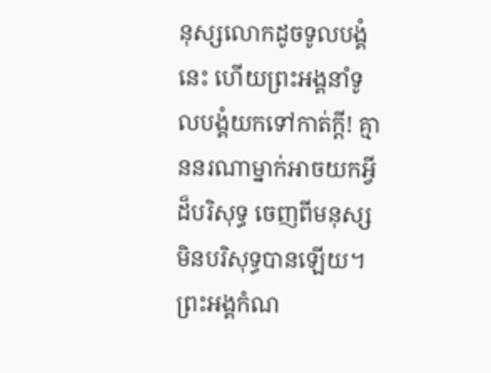នុស្សលោកដូចទូលបង្គំនេះ ហើយព្រះអង្គនាំទូលបង្គំយកទៅកាត់ក្ដី! គ្មាននរណាម្នាក់អាចយកអ្វីដ៏បរិសុទ្ធ ចេញពីមនុស្សមិនបរិសុទ្ធបានឡើយ។ ព្រះអង្គកំណ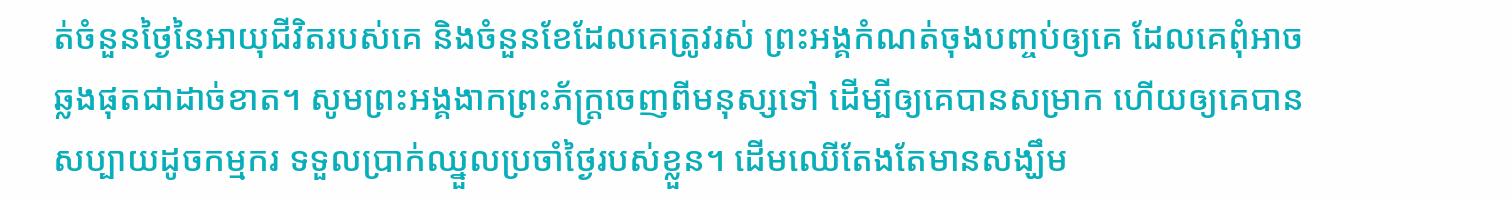ត់ចំនួនថ្ងៃនៃអាយុជីវិតរបស់គេ និងចំនួនខែដែលគេត្រូវរស់ ព្រះអង្គកំណត់ចុងបញ្ចប់ឲ្យគេ ដែលគេពុំអាចឆ្លងផុតជាដាច់ខាត។ សូមព្រះអង្គងាកព្រះភ័ក្ត្រចេញពីមនុស្សទៅ ដើម្បីឲ្យគេបានសម្រាក ហើយឲ្យគេបានសប្បាយដូចកម្មករ ទទួលប្រាក់ឈ្នួលប្រចាំថ្ងៃរបស់ខ្លួន។ ដើមឈើតែងតែមានសង្ឃឹម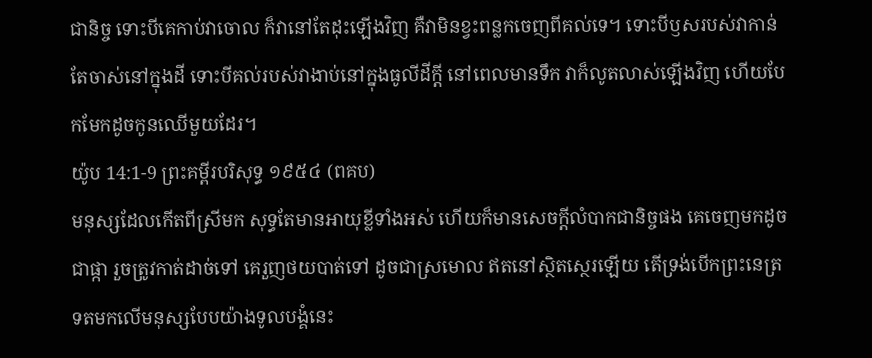ជានិច្ច ទោះបីគេកាប់វាចោល ក៏វានៅតែដុះឡើងវិញ គឺវាមិនខ្វះពន្លកចេញពីគល់ទេ។ ទោះបីឫសរបស់វាកាន់តែចាស់នៅក្នុងដី ទោះបីគល់របស់វាងាប់នៅក្នុងធូលីដីក្ដី នៅពេលមានទឹក វាក៏លូតលាស់ឡើងវិញ ហើយបែកមែកដូចកូនឈើមួយដែរ។
យ៉ូប 14:1-9 ព្រះគម្ពីរបរិសុទ្ធ ១៩៥៤ (ពគប)
មនុស្សដែលកើតពីស្រីមក សុទ្ធតែមានអាយុខ្លីទាំងអស់ ហើយក៏មានសេចក្ដីលំបាកជានិច្ចផង គេចេញមកដូចជាផ្កា រួចត្រូវកាត់ដាច់ទៅ គេរួញថយបាត់ទៅ ដូចជាស្រមោល ឥតនៅស្ថិតស្ថេរឡើយ តើទ្រង់បើកព្រះនេត្រទតមកលើមនុស្សបែបយ៉ាងទូលបង្គំនេះ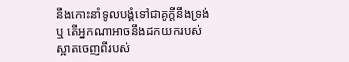នឹងកោះនាំទូលបង្គំទៅជាគូក្តីនឹងទ្រង់ឬ តើអ្នកណាអាចនឹងដកយករបស់ស្អាតចេញពីរបស់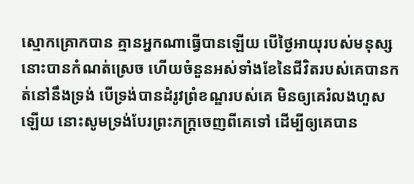ស្មោកគ្រោកបាន គ្មានអ្នកណាធ្វើបានឡើយ បើថ្ងៃអាយុរបស់មនុស្សនោះបានកំណត់ស្រេច ហើយចំនួនអស់ទាំងខែនៃជីវិតរបស់គេបានកត់នៅនឹងទ្រង់ បើទ្រង់បានដំរូវព្រំខណ្ឌរបស់គេ មិនឲ្យគេរំលងហួសឡើយ នោះសូមទ្រង់បែរព្រះភក្ត្រចេញពីគេទៅ ដើម្បីឲ្យគេបាន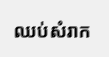ឈប់សំរាក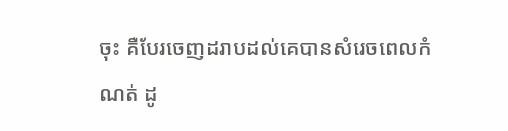ចុះ គឺបែរចេញដរាបដល់គេបានសំរេចពេលកំណត់ ដូ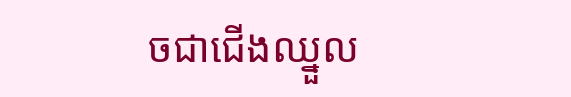ចជាជើងឈ្នួល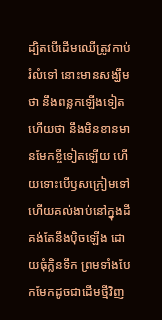ដ្បិតបើដើមឈើត្រូវកាប់រំលំទៅ នោះមានសង្ឃឹមថា នឹងពន្លកឡើងទៀត ហើយថា នឹងមិនខានមានមែកខ្ចីទៀតឡើយ ហើយទោះបើឫសក្រៀមទៅ ហើយគល់ងាប់នៅក្នុងដី គង់តែនឹងប៉ិចឡើង ដោយធុំក្លិនទឹក ព្រមទាំងបែកមែកដូចជាដើមថ្មីវិញ